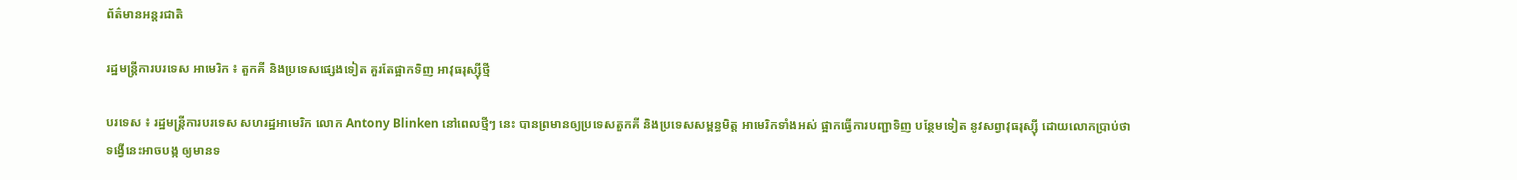ព័ត៌មានអន្តរជាតិ

រដ្ឋមន្ត្រីការបរទេស អាមេរិក ៖ តួកគី និងប្រទេសផ្សេងទៀត គួរតែផ្អាកទិញ អាវុធរុស្ស៊ីថ្មី

បរទេស ៖ រដ្ឋមន្ត្រីការបរទេស សហរដ្ឋអាមេរិក លោក Antony Blinken នៅពេលថ្មីៗ នេះ បានព្រមានឲ្យប្រទេសតួកគី និងប្រទេសសម្ពន្ធមិត្ត អាមេរិកទាំងអស់ ផ្អាកធ្វើការបញ្ជាទិញ បន្ថែមទៀត នូវសព្វាវុធរុស្ស៊ី ដោយលោកប្រាប់ថា ទង្វើនេះអាចបង្ក ឲ្យមានទ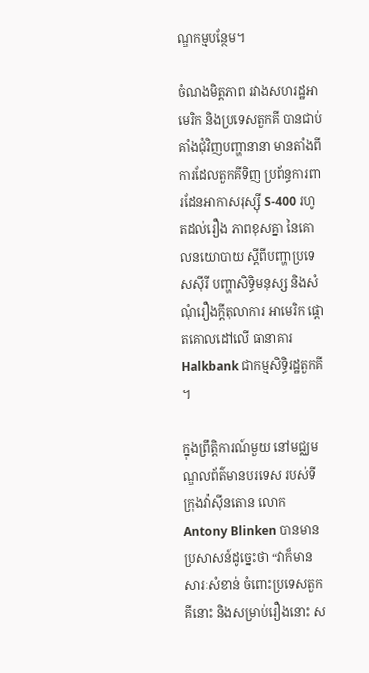ណ្ឌកម្មបន្ថែម។

ចំណងមិត្តភាព រវាងសហរដ្ឋអាមេរិក និងប្រទេសតួកគី បានជាប់គាំងជុំវិញបញ្ហានានា មានតាំងពីការដែលតួកគីទិញ ប្រព័ន្ធការពារដែនអាកាសរុស្ស៊ី S-400 រហូតដល់រឿង ភាពខុសគ្នា នៃគោលនយោបាយ ស្តីពីបញ្ហាប្រទេសស៊ីរី បញ្ហាសិទ្ធិមនុស្ស និងសំណុំរឿងក្តីតុលាការ អាមេរិក ផ្តោតគោលដៅលើ ធានាគារ Halkbank ជាកម្មសិទ្ធិរដ្ឋតួកគី ។

ក្នុងព្រឹត្តិការណ៍មួយ នៅមជ្ឈមណ្ឌលព័ត៌មានបរទេស របស់ទីក្រុងវ៉ាស៊ីនតោន លោក Antony Blinken បានមានប្រសាសន៍ដូច្នេះថា “វាក៏មានសារៈសំខាន់ ចំពោះប្រទេសតួកគីនោះ និងសម្រាប់រឿងនោះ ស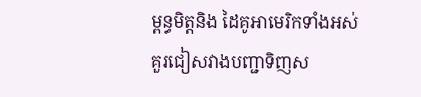ម្ពន្ធមិត្តនិង ដៃគូអាមេរិកទាំងអស់ គួរជៀសវាងបញ្ជាទិញស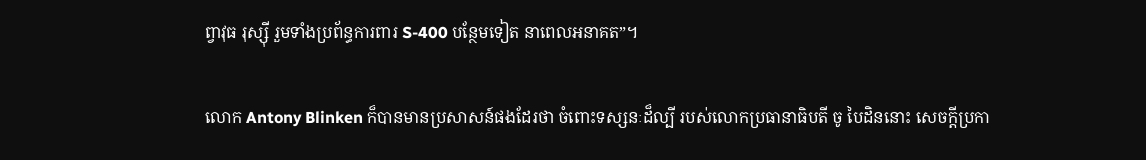ព្វាវុធ រុស្ស៊ី រួមទាំងប្រព័ន្ធការពារ S-400 បន្ថែមទៀត នាពេលអនាគត”។

លោក Antony Blinken ក៏បានមានប្រសាសន៍ផងដែរថា ចំពោះទស្សនៈដ៏ល្បី របស់លោកប្រធានាធិបតី ចូ បៃដិននោះ សេចក្តីប្រកា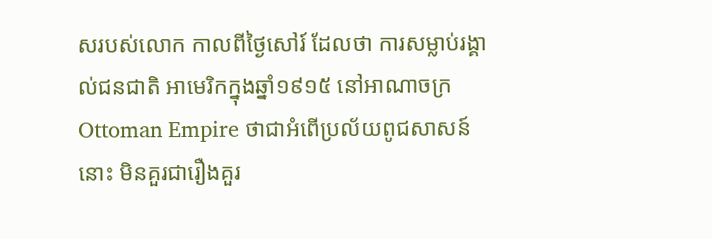សរបស់លោក កាលពីថ្ងៃសៅរ៍ ដែលថា ការសម្លាប់រង្គាល់ជនជាតិ អាមេរិកក្នុងឆ្នាំ១៩១៥ នៅអាណាចក្រ Ottoman Empire ថាជាអំពើប្រល័យពូជសាសន៍នោះ មិនគួរជារឿងគួរ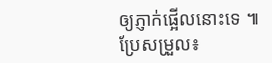ឲ្យភ្ញាក់ផ្អើលនោះទេ ៕
ប្រែសម្រួល៖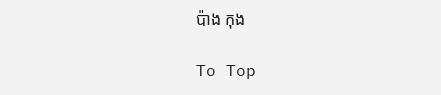ប៉ាង កុង

To Top